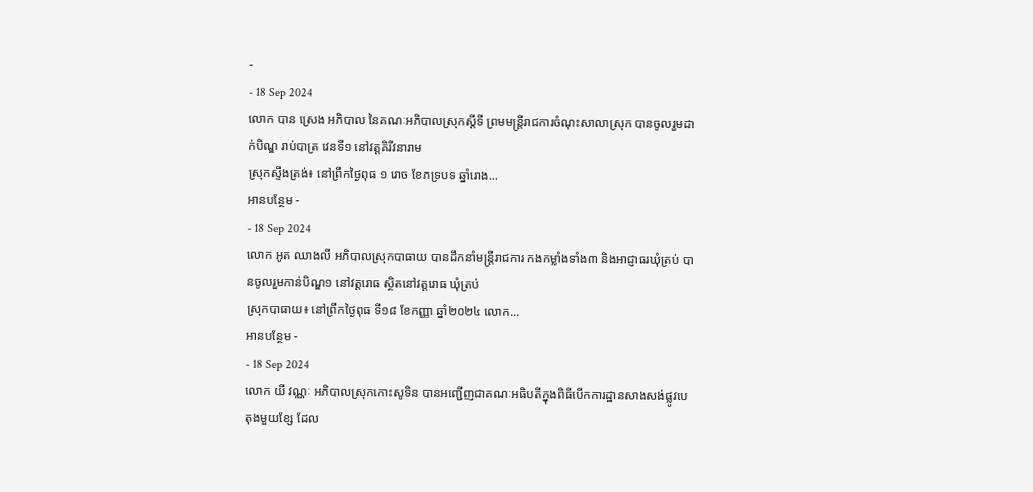-
- 18 Sep 2024
លោក បាន ស្រេង អភិបាល នៃគណៈអភិបាលស្រុកស្ដីទី ព្រមមន្ត្រីរាជការចំណុះសាលាស្រុក បានចូលរួមដាក់បិណ្ឌ រាប់បាត្រ វេនទី១ នៅវត្តគិរីវនារាម
ស្រុកស្ទឹងត្រង់៖ នៅព្រឹកថ្ងៃពុធ ១ រោច ខែភទ្របទ ឆ្នាំរោង...
អានបន្ថែម -
- 18 Sep 2024
លោក អូត ឈាងលី អភិបាលស្រុកបាធាយ បានដឹកនាំមន្ត្រីរាជការ កងកម្លាំងទាំង៣ និងអាជ្ញាធរឃុំត្រប់ បានចូលរួមកាន់បិណ្ឌ១ នៅវត្តរោធ ស្ថិតនៅវត្តរោធ ឃុំត្រប់
ស្រុកបាធាយ៖ នៅព្រឹកថ្ងៃពុធ ទី១៨ ខែកញ្ញា ឆ្នាំ២០២៤ លោក...
អានបន្ថែម -
- 18 Sep 2024
លោក យី វណ្ណៈ អភិបាលស្រុកកោះសូទិន បានអញ្ជេីញជាគណៈអធិបតីក្នុងពិធីបេីកការដ្ឋានសាងសង់ផ្លូវបេតុងមួយខ្សែ ដែល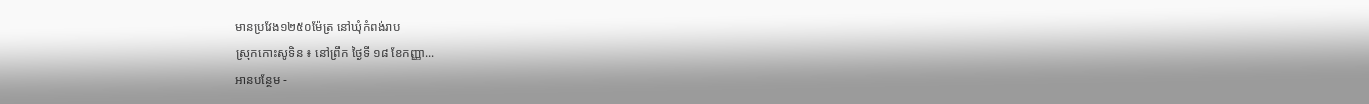មានប្រវែង១២៥០ម៉ែត្រ នៅឃុំកំពង់រាប
ស្រុកកោះសូទិន ៖ នៅព្រឹក ថ្ងៃទី ១៨ ខែកញ្ញា...
អានបន្ថែម -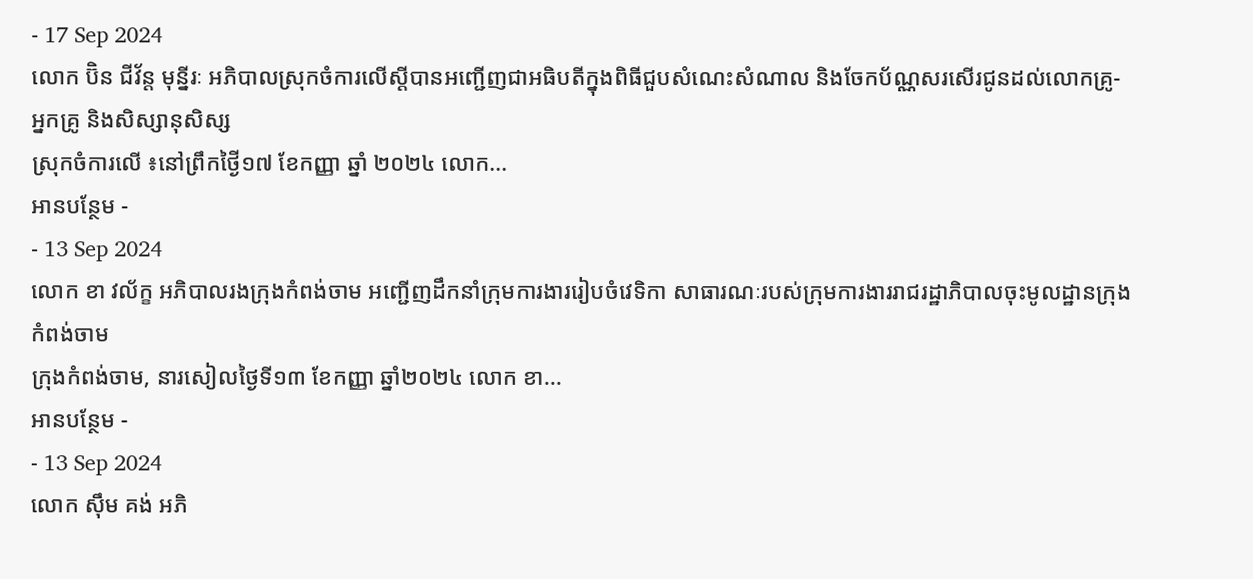- 17 Sep 2024
លោក ប៊ិន ជីវ័ន្ត មុន្នីរៈ អភិបាលស្រុកចំការលើស្ដីបានអញ្ជើញជាអធិបតីក្នុងពិធីជួបសំណេះសំណាល និងចែកប័ណ្ណសរសើរជូនដល់លោកគ្រូ-អ្នកគ្រូ និងសិស្សានុសិស្ស
ស្រុកចំការលើ ៖នៅព្រឹកថ្ងៃី១៧ ខែកញ្ញា ឆ្នាំ ២០២៤ លោក...
អានបន្ថែម -
- 13 Sep 2024
លោក ខា វល័ក្ខ អភិបាលរងក្រុងកំពង់ចាម អញ្ជេីញដឹកនាំក្រុមការងាររៀបចំវេទិកា សាធារណៈរបស់ក្រុមការងាររាជរដ្ឋាភិបាលចុះមូលដ្ឋានក្រុងកំពង់ចាម
ក្រុងកំពង់ចាម, នារសៀលថ្ងៃទី១៣ ខែកញ្ញា ឆ្នាំ២០២៤ លោក ខា...
អានបន្ថែម -
- 13 Sep 2024
លោក ស៊ឹម គង់ អភិ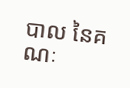បាល នៃគណៈ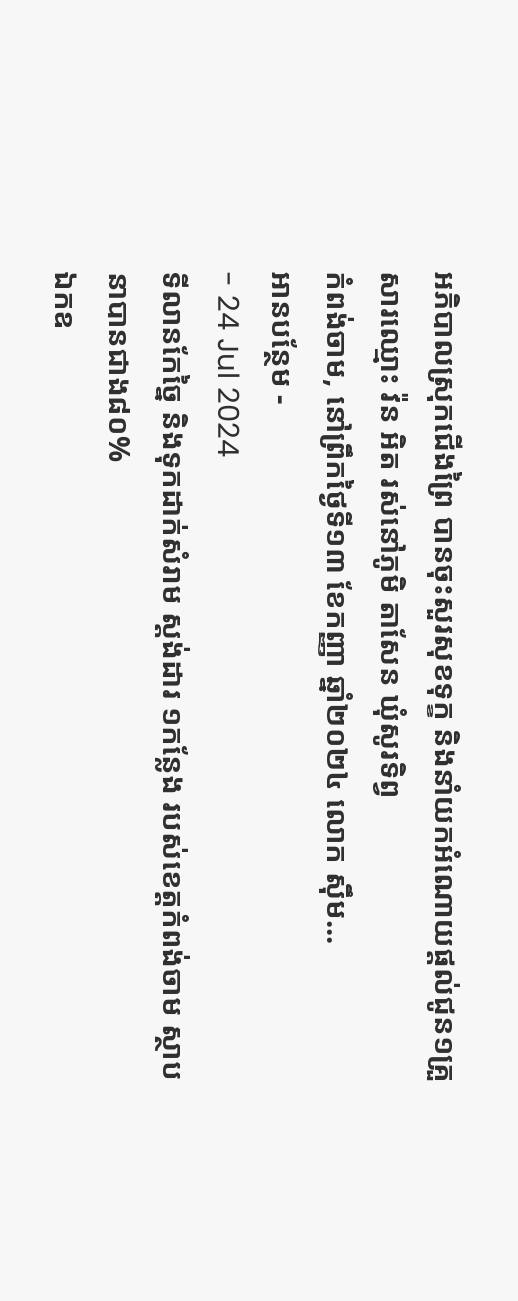អភិបាលស្រុកជើងព្រៃ បានចុះសួរសុខទុក្ខ និងនាំយកអំណោយផ្តល់ជូន១គ្រួសារឈ្មោះ វ៉ន អិត រស់នៅភូមិ តាសែន ឃុំសូរទិព្វ
កំពង់ចាម, នៅព្រឹកថ្ងៃទី១៣ ខែកញ្ញា ឆ្នាំ២០២៤ លោក ស៊ឹម...
អានបន្ថែម -
- 24 Jul 2024
ទីលានកែច្នៃ និងទុកដាក់សំរាម ស្តង់ដារ ១កន្លែង របស់ខេត្តកំពង់ចាម ស្ថាបនាបានជាង៨០%
ឯកឧ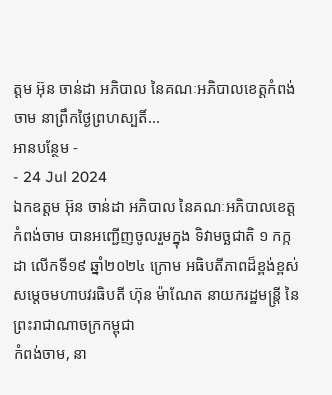ត្តម អ៊ុន ចាន់ដា អភិបាល នៃគណៈអភិបាលខេត្តកំពង់ចាម នាព្រឹកថ្ងៃព្រហស្បតិ៍...
អានបន្ថែម -
- 24 Jul 2024
ឯកឧត្តម អ៊ុន ចាន់ដា អភិបាល នៃគណៈអភិបាលខេត្តកំពង់ចាម បានអញ្ជើញចូលរួមក្នុង ទិវាមច្ឆជាតិ ១ កក្កដា លើកទី១៩ ឆ្នាំ២០២៤ ក្រោម អធិបតីភាពដ៏ខ្ពង់ខ្ពស់ សម្តេចមហាបវរធិបតី ហ៊ុន ម៉ាណែត នាយករដ្ឋមន្ត្រី នៃព្រះរាជាណាចក្រកម្ពុជា
កំពង់ចាម, នា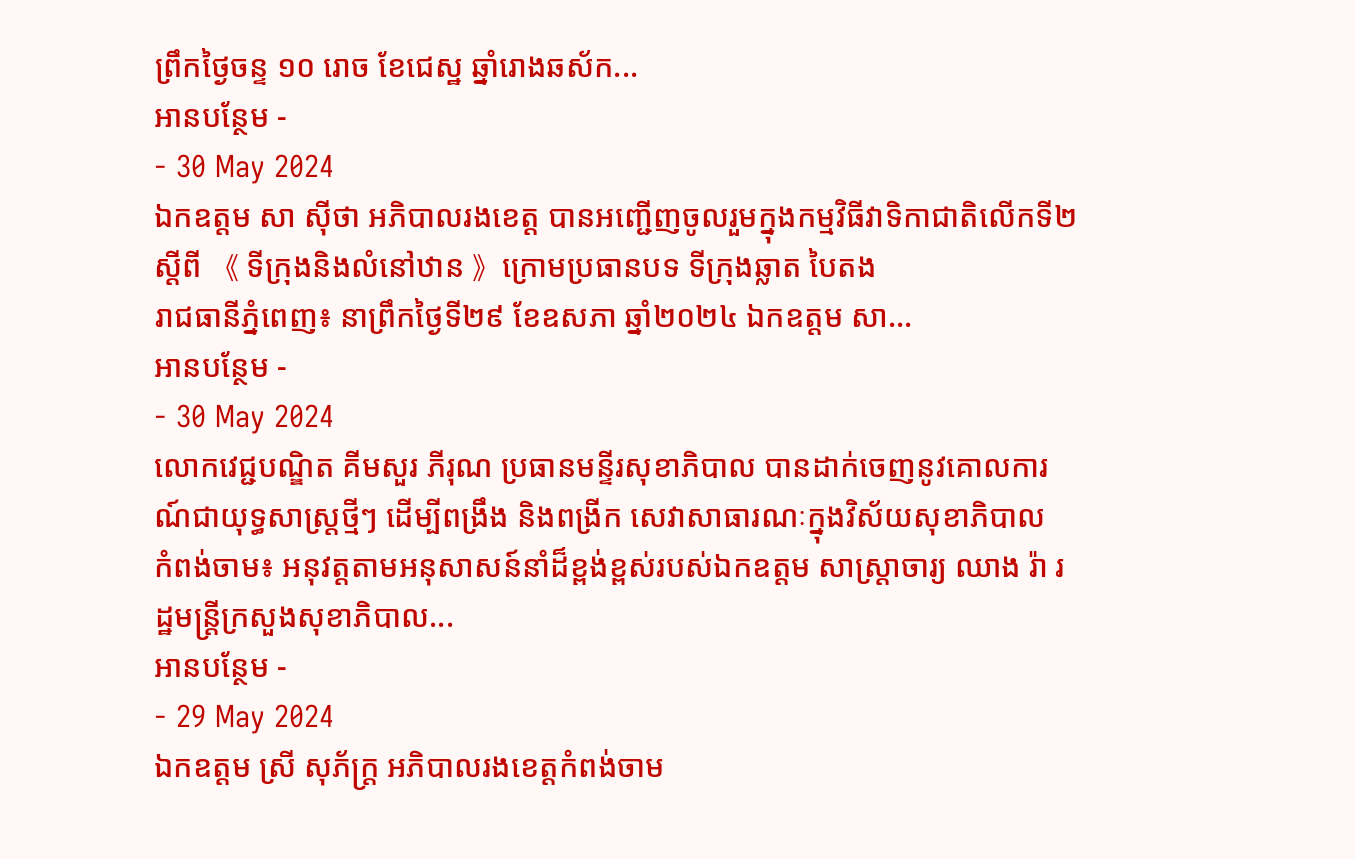ព្រឹកថ្ងៃចន្ទ ១០ រោច ខែជេស្ឋ ឆ្នាំរោងឆស័ក...
អានបន្ថែម -
- 30 May 2024
ឯកឧត្តម សា ស៊ីថា អភិបាលរងខេត្ដ បានអញ្ជើញចូលរួមក្នុងកម្មវិធីវាទិកាជាតិលើកទី២ ស្តីពី 《 ទីក្រុងនិងលំនៅឋាន 》ក្រោមប្រធានបទ ទីក្រុងឆ្លាត បៃតង
រាជធានីភ្នំពេញ៖ នាព្រឹកថ្ងៃទី២៩ ខែឧសភា ឆ្នាំ២០២៤ ឯកឧត្តម សា...
អានបន្ថែម -
- 30 May 2024
លោកវេជ្ជបណ្ឌិត គីមសួរ ភីរុណ ប្រធានមន្ទីរសុខាភិបាល បានដាក់ចេញនូវគោលការណ៍ជាយុទ្ធសាស្ត្រថ្មីៗ ដើម្បីពង្រឹង និងពង្រីក សេវាសាធារណៈក្នុងវិស័យសុខាភិបាល
កំពង់ចាម៖ អនុវត្តតាមអនុសាសន៍នាំដ៏ខ្ពង់ខ្ពស់របស់ឯកឧត្តម សាស្ត្រាចារ្យ ឈាង រ៉ា រដ្ឋមន្ត្រីក្រសួងសុខាភិបាល...
អានបន្ថែម -
- 29 May 2024
ឯកឧត្ដម ស្រី សុភ័ក្រ្ត អភិបាលរងខេត្ដកំពង់ចាម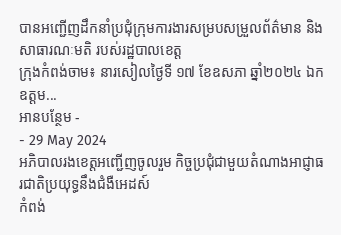បានអញ្ជេីញដឹកនាំប្រជុំក្រុមការងារសម្របសម្រួលព័ត៌មាន និងសាធារណៈមតិ របស់រដ្ឋបាលខេត្ត
ក្រុងកំពង់ចាម៖ នារសៀលថ្ងៃទី ១៧ ខែឧសភា ឆ្នាំ២០២៤ ឯកឧត្ដម...
អានបន្ថែម -
- 29 May 2024
អភិបាលរងខេត្តអញ្ជើញចូលរួម កិច្ចប្រជុំជាមួយតំណាងអាជ្ញាធរជាតិប្រយុទ្ធនឹងជំងឺអេដស៍
កំពង់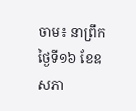ចាម៖ នាព្រឹកថ្ងៃទី១៦ ខែឧសភា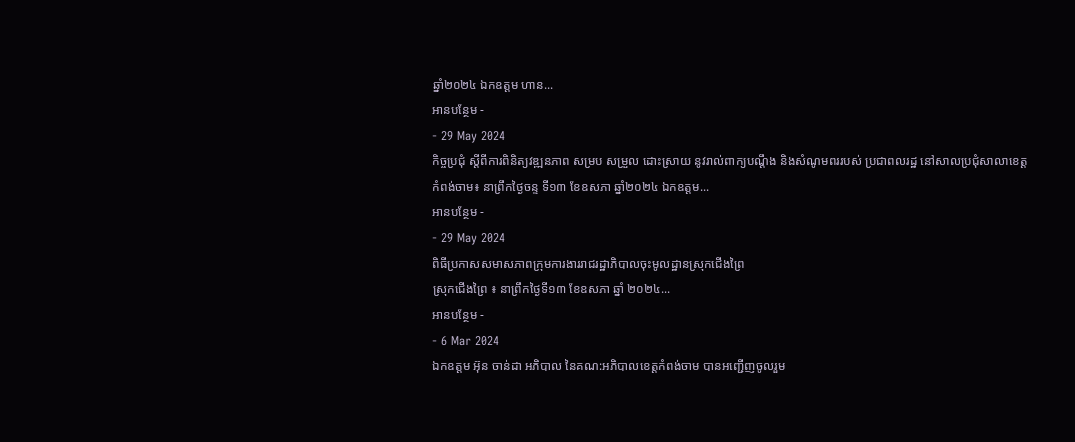ឆ្នាំ២០២៤ ឯកឧត្ដម ហាន...
អានបន្ថែម -
- 29 May 2024
កិច្ចប្រជុំ ស្តីពីការពិនិត្យវឌ្ឍនភាព សម្រប សម្រួល ដោះស្រាយ នូវរាល់ពាក្យបណ្ដឹង និងសំណូមពររបស់ ប្រជាពលរដ្ឋ នៅសាលប្រជុំសាលាខេត្ដ
កំពង់ចាម៖ នាព្រឹកថ្ងៃចន្ទ ទី១៣ ខែឧសភា ឆ្នាំ២០២៤ ឯកឧត្តម...
អានបន្ថែម -
- 29 May 2024
ពិធីប្រកាសសមាសភាពក្រុមការងាររាជរដ្ឋាភិបាលចុះមូលដ្ឋានស្រុកជេីងព្រៃ
ស្រុកជេីងព្រៃ ៖ នាព្រឹកថ្ងៃទី១៣ ខែឧសភា ឆ្នាំ ២០២៤...
អានបន្ថែម -
- 6 Mar 2024
ឯកឧត្ដម អ៊ុន ចាន់ដា អភិបាល នៃគណ:អភិបាលខេត្តកំពង់ចាម បានអញ្ជើញចូលរួម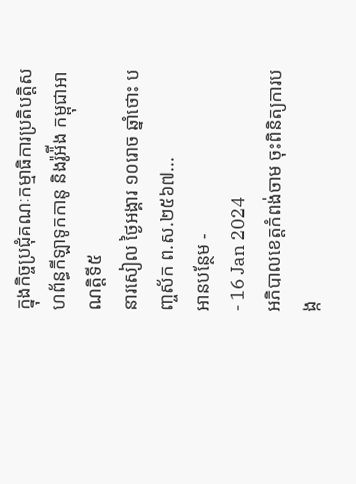ក្នុងកិច្ចប្រជុំគណៈកម្មាធិការប្រតិបត្តិសហព័ន្ធកីឡាទូកកានូ និងរ៉ូអ៉ីង កម្ពុជាអាណត្តិទី៥
នារសៀល ថ្ងៃអង្គារ ១០រោច ឆ្នាំថោះ បញ្ចស័ក ព.ស.២៥៦៧...
អានបន្ថែម -
- 16 Jan 2024
អភិបាលខេត្តកំពង់ចាម ចុះពិនិត្យការបង្ក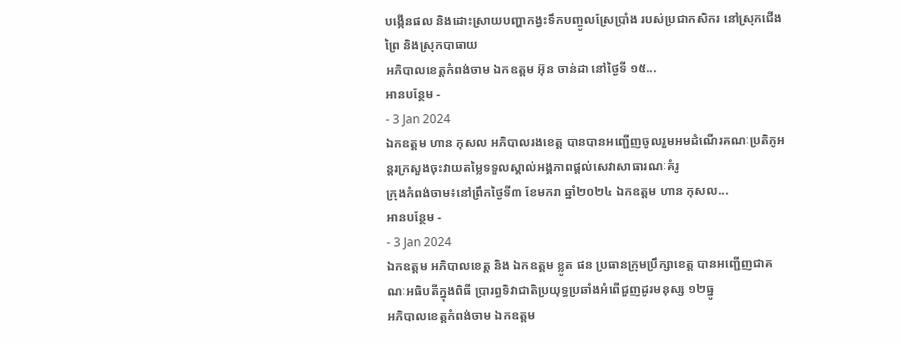បង្កើនផល និងដោះស្រាយបញ្ហាកង្វះទឹកបញ្ចូលស្រែប្រាំង របស់ប្រជាកសិករ នៅស្រុកជើងព្រៃ និងស្រុកបាធាយ
អភិបាលខេត្តកំពង់ចាម ឯកឧត្តម អ៊ុន ចាន់ដា នៅថ្ងៃទី ១៥...
អានបន្ថែម -
- 3 Jan 2024
ឯកឧត្តម ហាន កុសល អភិបាលរងខេត្ត បានបានអញ្ជើញចូលរួមអមដំណើរគណៈប្រតិភូអន្តរក្រសួងចុះវាយតម្លៃទទួលស្គាល់អង្គភាពផ្ដល់សេវាសាធារណៈគំរូ
ក្រុងកំពង់ចាម៖នៅព្រឹកថ្ងៃទី៣ ខែមករា ឆ្នាំ២០២៤ ឯកឧត្តម ហាន កុសល...
អានបន្ថែម -
- 3 Jan 2024
ឯកឧត្តម អភិបាលខេត្ត និង ឯកឧត្តម ខ្លូត ផន ប្រធានក្រុមប្រឹក្សាខេត្ត បានអញ្ជើញជាគណៈអធិបតីក្នុងពិធី ប្រារព្ធទិវាជាតិប្រយុទ្ធប្រឆាំងអំពើជួញដូរមនុស្ស ១២ធ្នូ
អភិបាលខេត្តកំពង់ចាម ឯកឧត្តម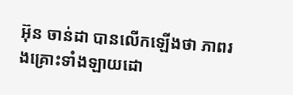អ៊ុន ចាន់ដា បានលើកឡើងថា ភាពរងគ្រោះទាំងឡាយដោ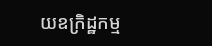យឧក្រិដ្ឋកម្ម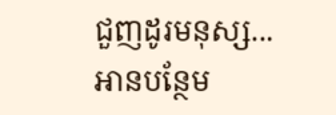ជួញដូរមនុស្ស...
អានបន្ថែម